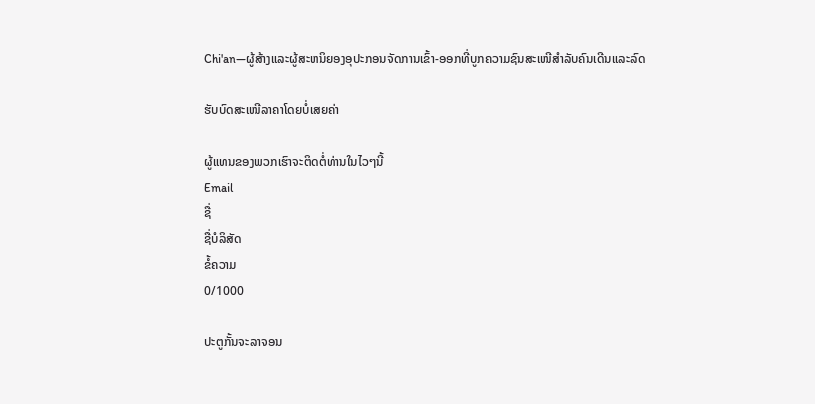Chi'an—ຜູ້ສ້າງແລະຜູ້ສະຫນິຍອງອຸປະກອນຈັດການເຂົ້າ-ອອກທີ່ບູກຄວາມຊົນສະເໜີສຳລັບຄົນເດີນແລະລົດ

ຮັບບົດສະເໜີລາຄາໂດຍບໍ່ເສຍຄ່າ

ຜູ້ແທນຂອງພວກເຮົາຈະຕິດຕໍ່ທ່ານໃນໄວໆນີ້
Email
ຊື່
ຊື່ບໍລິສັດ
ຂໍ້ຄວາມ
0/1000

ປະຕູກັ້ນຈະລາຈອນ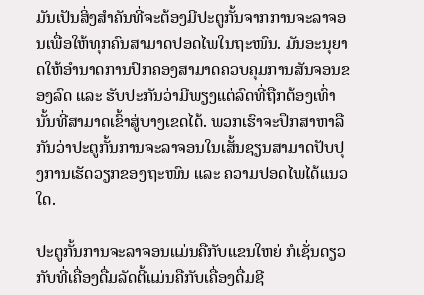ມັນເປັນສິ່ງສໍາຄັນທີ່ຈະຕ້ອງມີປະຕູກັ້ນຈາກການຈະລາຈອນເພື່ອໃຫ້ທຸກຄົນສາມາດປອດໄພໃນຖະໜົນ. ມັນອະນຸຍາດໃຫ້ອຳນາດການປົກຄອງສາມາດຄວບຄຸມການສັນຈອນຂອງລົດ ແລະ ຮັບປະກັນວ່າມີພຽງແຕ່ລົດທີ່ຖືກຕ້ອງເທົ່ານັ້ນທີ່ສາມາດເຂົ້າສູ່ບາງເຂດໄດ້. ພວກເຮົາຈະປຶກສາຫາລືກັນວ່າປະຕູກັ້ນການຈະລາຈອນໃນເສັ້ນຊຽນສາມາດປັບປຸງການເຮັດວຽກຂອງຖະໜົນ ແລະ ຄວາມປອດໄພໄດ້ແນວໃດ.

ປະຕູກັ້ນການຈະລາຈອນແມ່ນຄືກັບແຂນໃຫຍ່ ກໍເຊັ່ນດຽວກັບທີ່ເຄື່ອງດື່ມລັດຕີ້ແມ່ນຄືກັບເຄື່ອງດື່ມຊີ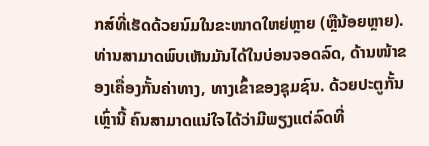ກສ໌ທີ່ເຮັດດ້ວຍນົມໃນຂະໜາດໃຫຍ່ຫຼາຍ (ຫຼືນ້ອຍຫຼາຍ). ທ່ານສາມາດພົບເຫັນມັນໄດ້ໃນບ່ອນຈອດລົດ, ດ້ານໜ້າຂອງເຄື່ອງກັ້ນຄ່າທາງ, ທາງເຂົ້າຂອງຊຸມຊົນ. ດ້ວຍປະຕູກັ້ນເຫຼົ່ານີ້ ຄົນສາມາດແນ່ໃຈໄດ້ວ່າມີພຽງແຕ່ລົດທີ່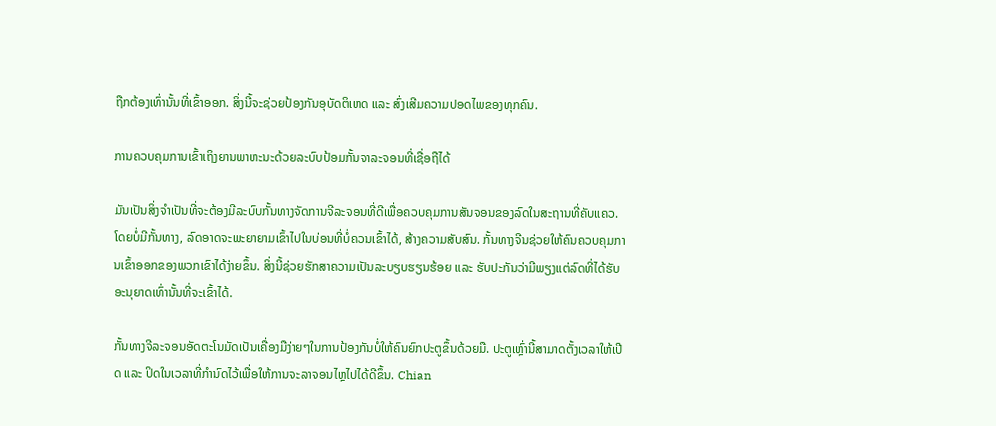ຖືກຕ້ອງເທົ່ານັ້ນທີ່ເຂົ້າອອກ. ສິ່ງນີ້ຈະຊ່ວຍປ້ອງກັນອຸບັດຕິເຫດ ແລະ ສົ່ງເສີມຄວາມປອດໄພຂອງທຸກຄົນ.

ການຄວບຄຸມການເຂົ້າເຖິງຍານພາຫະນະດ້ວຍລະບົບປ້ອມກັ້ນຈາລະຈອນທີ່ເຊື່ອຖືໄດ້

ມັນເປັນສິ່ງຈໍາເປັນທີ່ຈະຕ້ອງມີລະບົບກັ້ນທາງຈັດການຈີລະຈອນທີ່ດີເພື່ອຄວບຄຸມການສັນຈອນຂອງລົດໃນສະຖານທີ່ຄັບແຄວ. ໂດຍບໍ່ມີກັ້ນທາງ, ລົດອາດຈະພະຍາຍາມເຂົ້າໄປໃນບ່ອນທີ່ບໍ່ຄວນເຂົ້າໄດ້, ສ້າງຄວາມສັບສົນ. ກັ້ນທາງຈີນຊ່ວຍໃຫ້ຄົນຄວບຄຸມການເຂົ້າອອກຂອງພວກເຂົາໄດ້ງ່າຍຂຶ້ນ. ສິ່ງນີ້ຊ່ວຍຮັກສາຄວາມເປັນລະບຽບຮຽນຮ້ອຍ ແລະ ຮັບປະກັນວ່າມີພຽງແຕ່ລົດທີ່ໄດ້ຮັບອະນຸຍາດເທົ່ານັ້ນທີ່ຈະເຂົ້າໄດ້.

ກັ້ນທາງຈີລະຈອນອັດຕະໂນມັດເປັນເຄື່ອງມືງ່າຍໆໃນການປ້ອງກັນບໍ່ໃຫ້ຄົນຍົກປະຕູຂຶ້ນດ້ວຍມື. ປະຕູເຫຼົ່ານີ້ສາມາດຕັ້ງເວລາໃຫ້ເປີດ ແລະ ປິດໃນເວລາທີ່ກໍານົດໄວ້ເພື່ອໃຫ້ການຈະລາຈອນໄຫຼໄປໄດ້ດີຂຶ້ນ. Chian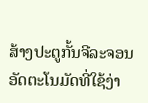ສ້າງປະຕູກັ້ນຈີລະຈອນອັດຕະໂນມັດທີ່ໃຊ້ງ່າ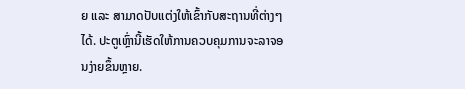ຍ ແລະ ສາມາດປັບແຕ່ງໃຫ້ເຂົ້າກັບສະຖານທີ່ຕ່າງໆໄດ້. ປະຕູເຫຼົ່ານີ້ເຮັດໃຫ້ການຄວບຄຸມການຈະລາຈອນງ່າຍຂຶ້ນຫຼາຍ.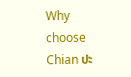Why choose Chian ປະ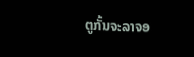ຕູກັ້ນຈະລາຈອ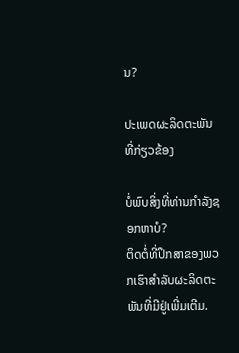ນ?

ປະເພດຜະລິດຕະພັນທີ່ກ່ຽວຂ້ອງ

ບໍ່ພົບສິ່ງທີ່ທ່ານກໍາລັງຊອກຫາບໍ?
ຕິດຕໍ່ທີ່ປຶກສາຂອງພວກເຮົາສໍາລັບຜະລິດຕະພັນທີ່ມີຢູ່ເພີ່ມເຕີມ.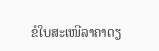ຂໍໃບສະເໜີລາຄາດຽ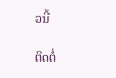ວນີ້

ຕິດຕໍ່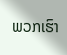ພວກເຮົາ